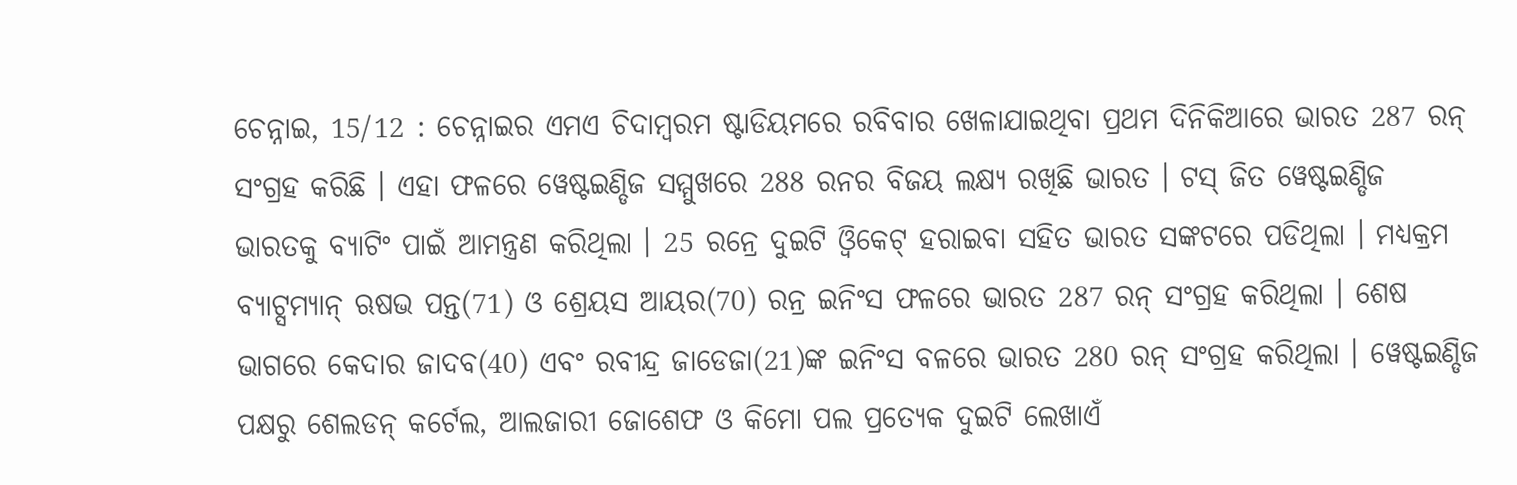ଚେନ୍ନାଇ, 15/12 : ଚେନ୍ନାଇର ଏମଏ ଚିଦାମ୍ବରମ ଷ୍ଟାଡିୟମରେ ରବିବାର ଖେଳାଯାଇଥିବା ପ୍ରଥମ ଦିନିକିଆରେ ଭାରତ 287 ରନ୍ ସଂଗ୍ରହ କରିଛି । ଏହା ଫଳରେ ୱେଷ୍ଟଇଣ୍ଡିଜ ସମ୍ମୁଖରେ 288 ରନର ବିଜୟ ଲକ୍ଷ୍ୟ ରଖିଛି ଭାରତ । ଟସ୍ ଜିତ ୱେଷ୍ଟଇଣ୍ଡିଜ ଭାରତକୁ ବ୍ୟାଟିଂ ପାଇଁ ଆମନ୍ତ୍ରଣ କରିଥିଲା । 25 ରନ୍ରେ ଦୁଇଟି ଓ୍ବିକେଟ୍ ହରାଇବା ସହିତ ଭାରତ ସଙ୍କଟରେ ପଡିଥିଲା । ମଧ୍ୟକ୍ରମ ବ୍ୟାଟ୍ସମ୍ୟାନ୍ ଋଷଭ ପନ୍ତ(71) ଓ ଶ୍ରେୟସ ଆୟର(70) ରନ୍ର ଇନିଂସ ଫଳରେ ଭାରତ 287 ରନ୍ ସଂଗ୍ରହ କରିଥିଲା । ଶେଷ ଭାଗରେ କେଦାର ଜାଦବ(40) ଏବଂ ରବୀନ୍ଦ୍ର ଜାଡେଜା(21)ଙ୍କ ଇନିଂସ ବଳରେ ଭାରତ 280 ରନ୍ ସଂଗ୍ରହ କରିଥିଲା । ୱେଷ୍ଟଇଣ୍ଡିଜ ପକ୍ଷରୁ ଶେଲଡନ୍ କର୍ଟେଲ, ଆଲଜାରୀ ଜୋଶେଫ ଓ କିମୋ ପଲ ପ୍ରତ୍ୟେକ ଦୁଇଟି ଲେଖାଏଁ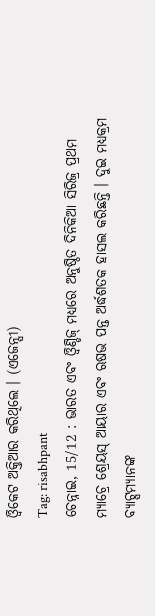ଓ୍ବିକେଟ ଅକ୍ତିଆର କରିଥିଲେ । (ଏଜେନ୍ସୀ)
Tag: risabhpant
ଚେନ୍ନାଇ, 15/12 : ଭାରତ ଏବଂ ଓ୍ବିଣ୍ଡିଜ୍ ମଧ୍ୟରେ ଅନୁଷ୍ଠିତ ଦିନିକିଆ ସିରିଜ୍ର ପ୍ରଥମ ମ୍ୟାଚ୍ରେ ଶ୍ରେୟସ୍ ଆୟାର ଏବଂ ଋଷଭ ପନ୍ତ ଅର୍ଦ୍ଧଶତକ ହାସଲ କରିଛନ୍ତି । ଦୁଇ ମଧ୍ୟକ୍ରମ ବ୍ୟାଟ୍ସମ୍ୟାନଙ୍କ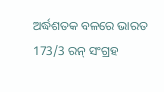ଅର୍ଦ୍ଧଶତକ ବଳରେ ଭାରତ 173/3 ରନ୍ ସଂଗ୍ରହ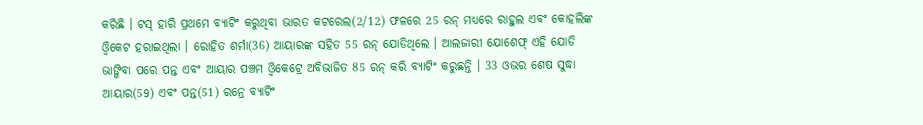କରିଛି । ଟସ୍ ହାରି ପ୍ରଥମେ ବ୍ୟାଟିଂ କରୁଥିବା ଭାରତ କଟରେଲ(2/12) ଫଳରେ 25 ରନ୍ ମଧ୍ୟରେ ରାହୁଲ ଏବଂ କୋହଲିଙ୍କ ଓ୍ବିକେଟ ହରାଇଥିଲା । ରୋହିତ ଶର୍ମା(36) ଆୟାରଙ୍କ ସହିତ 55 ରନ୍ ଯୋଡିଥିଲେ । ଆଲଜାରୀ ଯୋଶେଫ୍ ଏହି ଯୋଡି ଭାଙ୍ଗିବା ପରେ ପନ୍ତ ଏବଂ ଆୟାର ପଞ୍ଚମ ଓ୍ବିକେଟ୍ରେ ଅବିଭାଜିତ 85 ରନ୍ କରି ବ୍ୟାଟିଂ କରୁଛନ୍ତି । 33 ଓଭର ଶେଷ ସୁଦ୍ଧା ଆୟାର(59) ଏବଂ ପନ୍ତ(51) ରନ୍ରେ ବ୍ୟାଟିଂ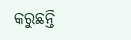କରୁଛନ୍ତି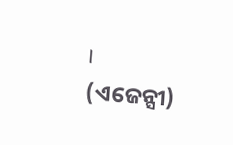। (ଏଜେନ୍ସୀ)